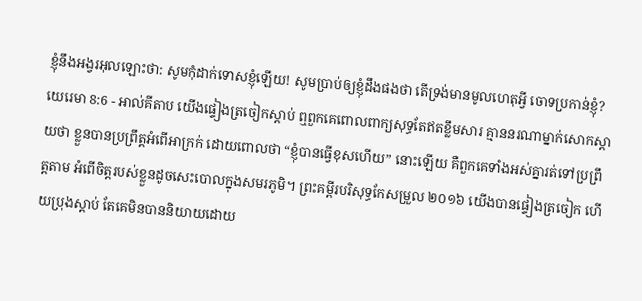ខ្ញុំនឹងអង្វរអុលឡោះថា: សូមកុំដាក់ទោសខ្ញុំឡើយ! សូមប្រាប់ឲ្យខ្ញុំដឹងផងថា តើទ្រង់មានមូលហេតុអ្វី ចោទប្រកាន់ខ្ញុំ?
យេរេមា 8:6 - អាល់គីតាប យើងផ្ទៀងត្រចៀកស្ដាប់ ឮពួកគេពោលពាក្យសុទ្ធតែឥតខ្លឹមសារ គ្មាននរណាម្នាក់សោកស្ដាយថា ខ្លួនបានប្រព្រឹត្តអំពើអាក្រក់ ដោយពោលថា “ខ្ញុំបានធ្វើខុសហើយ” នោះឡើយ គឺពួកគេទាំងអស់គ្នារត់ទៅប្រព្រឹត្តតាម អំពើចិត្តរបស់ខ្លួនដូចសេះបោលក្នុងសមរភូមិ។ ព្រះគម្ពីរបរិសុទ្ធកែសម្រួល ២០១៦ យើងបានផ្ទៀងត្រចៀក ហើយប្រុងស្តាប់ តែគេមិនបាននិយាយដោយ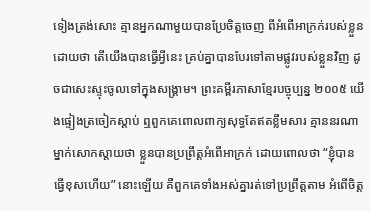ទៀងត្រង់សោះ គ្មានអ្នកណាមួយបានប្រែចិត្តចេញ ពីអំពើអាក្រក់របស់ខ្លួន ដោយថា តើយើងបានធ្វើអ្វីនេះ គ្រប់គ្នាបានបែរទៅតាមផ្លូវរបស់ខ្លួនវិញ ដូចជាសេះស្ទុះចូលទៅក្នុងសង្គ្រាម។ ព្រះគម្ពីរភាសាខ្មែរបច្ចុប្បន្ន ២០០៥ យើងផ្ទៀងត្រចៀកស្ដាប់ ឮពួកគេពោលពាក្យសុទ្ធតែឥតខ្លឹមសារ គ្មាននរណាម្នាក់សោកស្ដាយថា ខ្លួនបានប្រព្រឹត្តអំពើអាក្រក់ ដោយពោលថា “ខ្ញុំបានធ្វើខុសហើយ” នោះឡើយ គឺពួកគេទាំងអស់គ្នារត់ទៅប្រព្រឹត្តតាម អំពើចិត្ត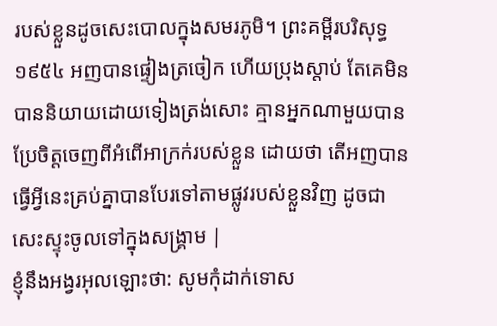របស់ខ្លួនដូចសេះបោលក្នុងសមរភូមិ។ ព្រះគម្ពីរបរិសុទ្ធ ១៩៥៤ អញបានផ្ទៀងត្រចៀក ហើយប្រុងស្តាប់ តែគេមិនបាននិយាយដោយទៀងត្រង់សោះ គ្មានអ្នកណាមួយបានប្រែចិត្តចេញពីអំពើអាក្រក់របស់ខ្លួន ដោយថា តើអញបានធ្វើអ្វីនេះគ្រប់គ្នាបានបែរទៅតាមផ្លូវរបស់ខ្លួនវិញ ដូចជាសេះស្ទុះចូលទៅក្នុងសង្គ្រាម |
ខ្ញុំនឹងអង្វរអុលឡោះថា: សូមកុំដាក់ទោស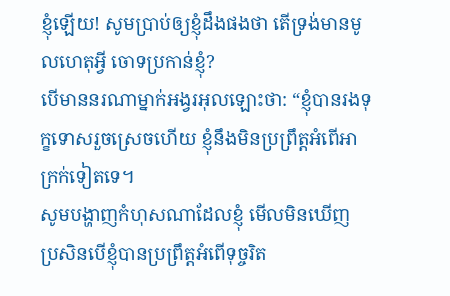ខ្ញុំឡើយ! សូមប្រាប់ឲ្យខ្ញុំដឹងផងថា តើទ្រង់មានមូលហេតុអ្វី ចោទប្រកាន់ខ្ញុំ?
បើមាននរណាម្នាក់អង្វរអុលឡោះថា: “ខ្ញុំបានរងទុក្ខទោសរួចស្រេចហើយ ខ្ញុំនឹងមិនប្រព្រឹត្តអំពើអាក្រក់ទៀតទេ។
សូមបង្ហាញកំហុសណាដែលខ្ញុំ មើលមិនឃើញ ប្រសិនបើខ្ញុំបានប្រព្រឹត្តអំពើទុច្ចរិត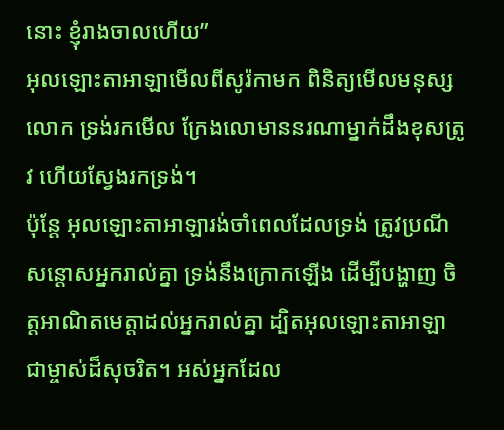នោះ ខ្ញុំរាងចាលហើយ”
អុលឡោះតាអាឡាមើលពីសូរ៉កាមក ពិនិត្យមើលមនុស្សលោក ទ្រង់រកមើល ក្រែងលោមាននរណាម្នាក់ដឹងខុសត្រូវ ហើយស្វែងរកទ្រង់។
ប៉ុន្តែ អុលឡោះតាអាឡារង់ចាំពេលដែលទ្រង់ ត្រូវប្រណីសន្ដោសអ្នករាល់គ្នា ទ្រង់នឹងក្រោកឡើង ដើម្បីបង្ហាញ ចិត្តអាណិតមេត្តាដល់អ្នករាល់គ្នា ដ្បិតអុលឡោះតាអាឡាជាម្ចាស់ដ៏សុចរិត។ អស់អ្នកដែល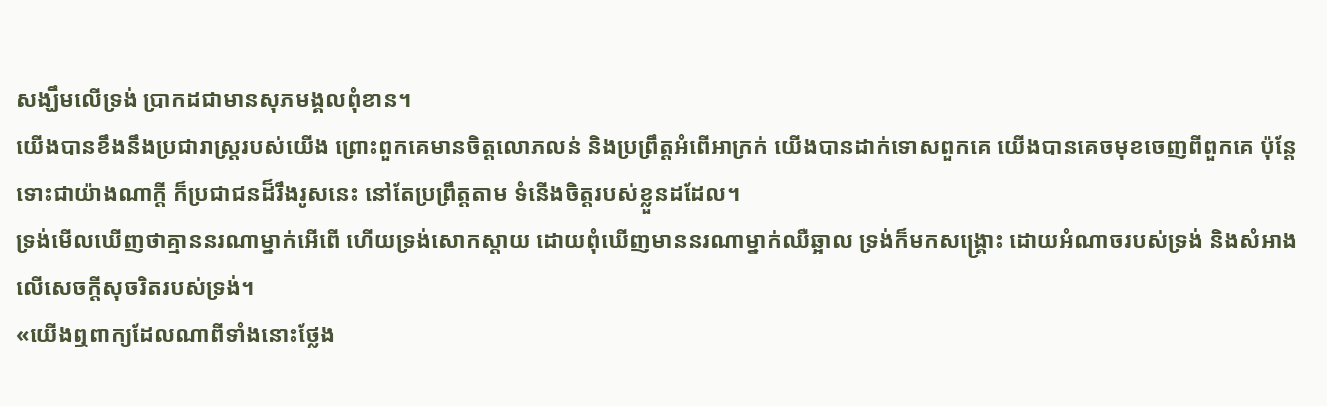សង្ឃឹមលើទ្រង់ ប្រាកដជាមានសុភមង្គលពុំខាន។
យើងបានខឹងនឹងប្រជារាស្ត្ររបស់យើង ព្រោះពួកគេមានចិត្តលោភលន់ និងប្រព្រឹត្តអំពើអាក្រក់ យើងបានដាក់ទោសពួកគេ យើងបានគេចមុខចេញពីពួកគេ ប៉ុន្តែ ទោះជាយ៉ាងណាក្ដី ក៏ប្រជាជនដ៏រឹងរូសនេះ នៅតែប្រព្រឹត្តតាម ទំនើងចិត្តរបស់ខ្លួនដដែល។
ទ្រង់មើលឃើញថាគ្មាននរណាម្នាក់អើពើ ហើយទ្រង់សោកស្ដាយ ដោយពុំឃើញមាននរណាម្នាក់ឈឺឆ្អាល ទ្រង់ក៏មកសង្គ្រោះ ដោយអំណាចរបស់ទ្រង់ និងសំអាងលើសេចក្ដីសុចរិតរបស់ទ្រង់។
«យើងឮពាក្យដែលណាពីទាំងនោះថ្លែង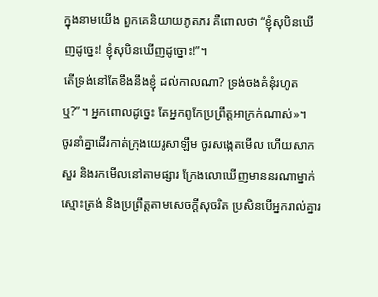ក្នុងនាមយើង ពួកគេនិយាយភូតភរ គឺពោលថា “ខ្ញុំសុបិនឃើញដូច្នេះ! ខ្ញុំសុបិនឃើញដូច្នោះ!”។
តើទ្រង់នៅតែខឹងនឹងខ្ញុំ ដល់កាលណា? ទ្រង់ចងគំនុំរហូតឬ?”។ អ្នកពោលដូច្នេះ តែអ្នកពូកែប្រព្រឹត្តអាក្រក់ណាស់»។
ចូរនាំគ្នាដើរកាត់ក្រុងយេរូសាឡឹម ចូរសង្កេតមើល ហើយសាកសួរ និងរកមើលនៅតាមផ្សារ ក្រែងលោឃើញមាននរណាម្នាក់ស្មោះត្រង់ និងប្រព្រឹត្តតាមសេចក្ដីសុចរិត ប្រសិនបើអ្នករាល់គ្នារ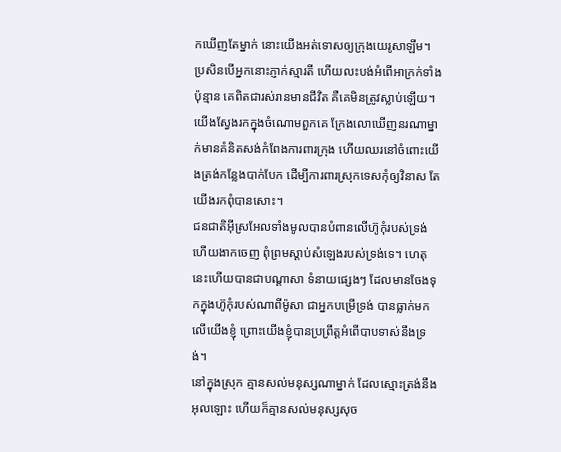កឃើញតែម្នាក់ នោះយើងអត់ទោសឲ្យក្រុងយេរូសាឡឹម។
ប្រសិនបើអ្នកនោះភ្ញាក់ស្មារតី ហើយលះបង់អំពើអាក្រក់ទាំងប៉ុន្មាន គេពិតជារស់រានមានជីវិត គឺគេមិនត្រូវស្លាប់ឡើយ។
យើងស្វែងរកក្នុងចំណោមពួកគេ ក្រែងលោឃើញនរណាម្នាក់មានគំនិតសង់កំពែងការពារក្រុង ហើយឈរនៅចំពោះយើងត្រង់កន្លែងបាក់បែក ដើម្បីការពារស្រុកទេសកុំឲ្យវិនាស តែយើងរកពុំបានសោះ។
ជនជាតិអ៊ីស្រអែលទាំងមូលបានបំពានលើហ៊ូកុំរបស់ទ្រង់ ហើយងាកចេញ ពុំព្រមស្ដាប់សំឡេងរបស់ទ្រង់ទេ។ ហេតុនេះហើយបានជាបណ្ដាសា ទំនាយផ្សេងៗ ដែលមានចែងទុកក្នុងហ៊ូកុំរបស់ណាពីម៉ូសា ជាអ្នកបម្រើទ្រង់ បានធ្លាក់មកលើយើងខ្ញុំ ព្រោះយើងខ្ញុំបានប្រព្រឹត្តអំពើបាបទាស់នឹងទ្រង់។
នៅក្នុងស្រុក គ្មានសល់មនុស្សណាម្នាក់ ដែលស្មោះត្រង់នឹងអុលឡោះ ហើយក៏គ្មានសល់មនុស្សសុច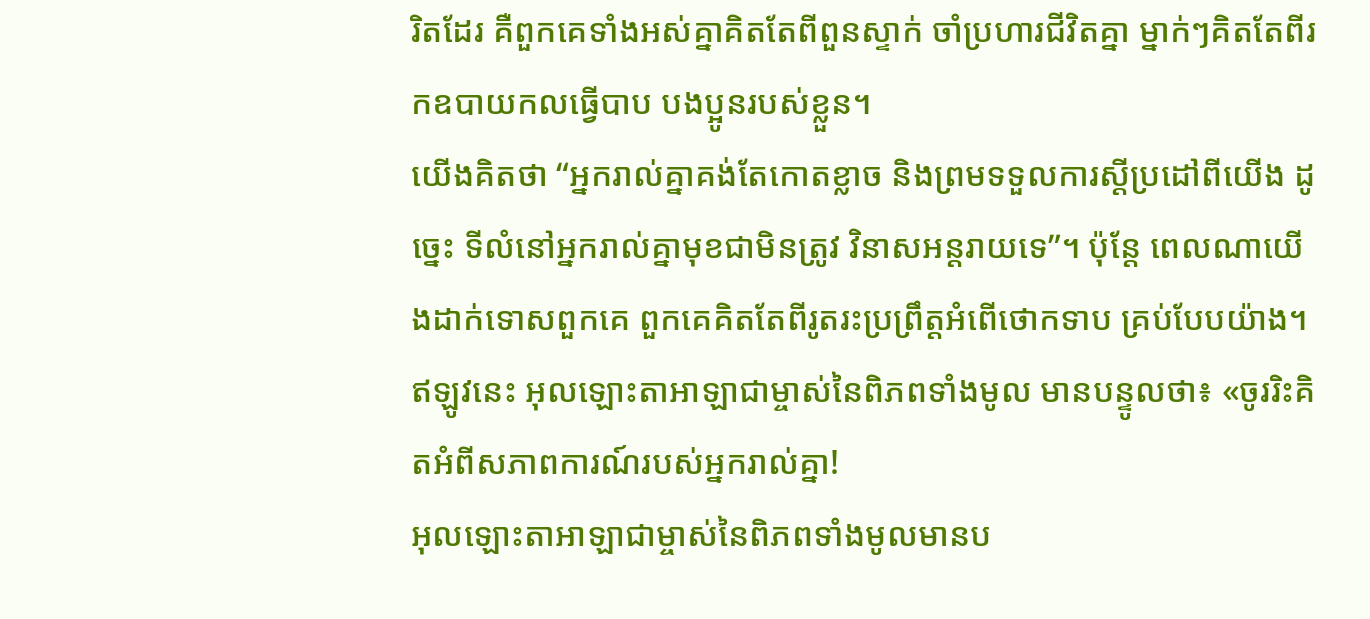រិតដែរ គឺពួកគេទាំងអស់គ្នាគិតតែពីពួនស្ទាក់ ចាំប្រហារជីវិតគ្នា ម្នាក់ៗគិតតែពីរកឧបាយកលធ្វើបាប បងប្អូនរបស់ខ្លួន។
យើងគិតថា “អ្នករាល់គ្នាគង់តែកោតខ្លាច និងព្រមទទួលការស្តីប្រដៅពីយើង ដូច្នេះ ទីលំនៅអ្នករាល់គ្នាមុខជាមិនត្រូវ វិនាសអន្តរាយទេ”។ ប៉ុន្តែ ពេលណាយើងដាក់ទោសពួកគេ ពួកគេគិតតែពីរូតរះប្រព្រឹត្តអំពើថោកទាប គ្រប់បែបយ៉ាង។
ឥឡូវនេះ អុលឡោះតាអាឡាជាម្ចាស់នៃពិភពទាំងមូល មានបន្ទូលថា៖ «ចូររិះគិតអំពីសភាពការណ៍របស់អ្នករាល់គ្នា!
អុលឡោះតាអាឡាជាម្ចាស់នៃពិភពទាំងមូលមានប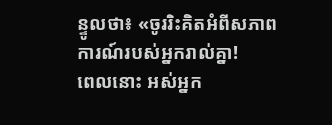ន្ទូលថា៖ «ចូររិះគិតអំពីសភាពការណ៍របស់អ្នករាល់គ្នា!
ពេលនោះ អស់អ្នក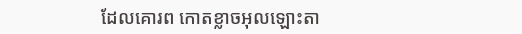ដែលគោរព កោតខ្លាចអុលឡោះតា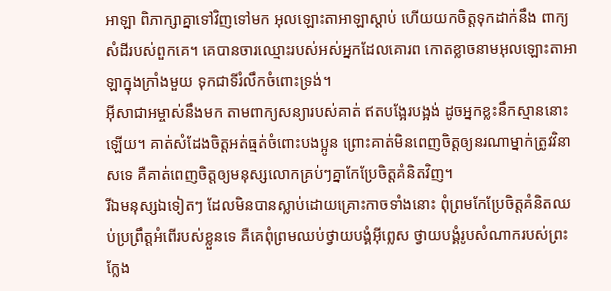អាឡា ពិភាក្សាគ្នាទៅវិញទៅមក អុលឡោះតាអាឡាស្តាប់ ហើយយកចិត្តទុកដាក់នឹង ពាក្យសំដីរបស់ពួកគេ។ គេបានចារឈ្មោះរបស់អស់អ្នកដែលគោរព កោតខ្លាចនាមអុលឡោះតាអាឡាក្នុងក្រាំងមួយ ទុកជាទីរំលឹកចំពោះទ្រង់។
អ៊ីសាជាអម្ចាស់នឹងមក តាមពាក្យសន្យារបស់គាត់ ឥតបង្អែរបង្អង់ ដូចអ្នកខ្លះនឹកស្មាននោះឡើយ។ គាត់សំដែងចិត្តអត់ធ្មត់ចំពោះបងប្អូន ព្រោះគាត់មិនពេញចិត្តឲ្យនរណាម្នាក់ត្រូវវិនាសទេ គឺគាត់ពេញចិត្តឲ្យមនុស្សលោកគ្រប់ៗគ្នាកែប្រែចិត្ដគំនិតវិញ។
រីឯមនុស្សឯទៀតៗ ដែលមិនបានស្លាប់ដោយគ្រោះកាចទាំងនោះ ពុំព្រមកែប្រែចិត្ដគំនិតឈប់ប្រព្រឹត្ដអំពើរបស់ខ្លួនទេ គឺគេពុំព្រមឈប់ថ្វាយបង្គំអ៊ីព្លេស ថ្វាយបង្គំរូបសំណាករបស់ព្រះក្លែង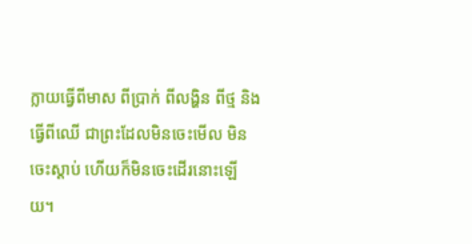ក្លាយធ្វើពីមាស ពីប្រាក់ ពីលង្ហិន ពីថ្ម និងធ្វើពីឈើ ជាព្រះដែលមិនចេះមើល មិនចេះស្ដាប់ ហើយក៏មិនចេះដើរនោះឡើយ។